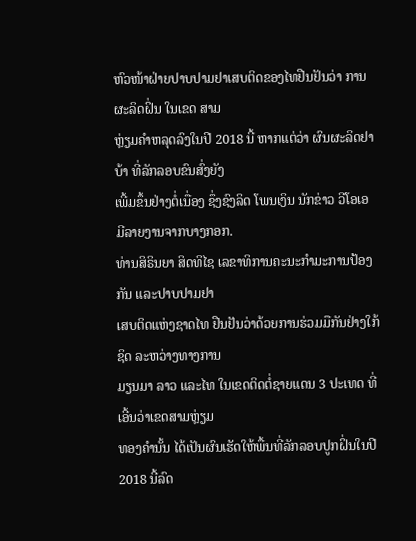ຫົວໜ້າຝ່າຍປາບປາມຢາເສບຕິດຂອງໄທຢືນຢັນວ່າ ການຜະລິດຝິ່ນ ໃນເຂດ ສາມ
ຫຼ່ຽມຄຳຫລຸດລົງໃນປີ 2018 ນີ້ ຫາກແຕ່ວ່າ ຜົນຜະລິດຢາບ້າ ທີ່ລັກລອບຂົນສົ່ງຍັງ
ເພີ້ມຂຶ້ນຢ່າງຕໍ່ເນື່ອງ ຊຶ່ງຊົງລິດ ໂພນເງິນ ນັກຂ່າວ ວີໂອເອ ມີລາຍງານຈາກບາງກອກ.
ທ່ານສິຣິນຍາ ສິດທິໄຊ ເລຂາທິການຄະນະກຳມະການປ້ອງກັນ ແລະປາບປາມຢາ
ເສບຕິດແຫ່ງຊາດໄທ ຢືນຢັນວ່າດ້ວຍການຮ່ວມມືກັນຢ່າງໃກ້ຊິດ ລະຫວ່າງທາງການ
ມຽນມາ ລາວ ແລະໄທ ໃນເຂດຕິດຕໍ່ຊາຍແດນ 3 ປະເທດ ທີ່ເອີ້ນວ່າເຂດສາມຫຼ່ຽມ
ທອງຄຳນັ້ນ ໄດ້ເປັນຜົນເຮັດໃຫ້ພື້ນທີ່ລັກລອບປູກຝິ່ນໃນປີ 2018 ນີ້ລົດ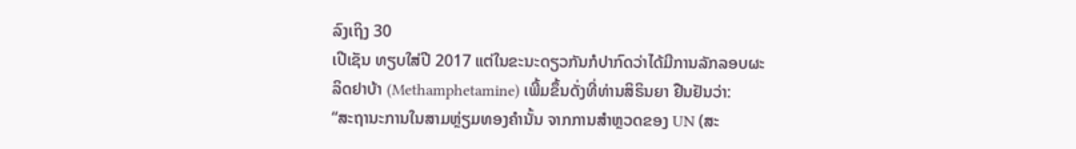ລົງເຖິງ 30
ເປີເຊັນ ທຽບໃສ່ປີ 2017 ແຕ່ໃນຂະນະດຽວກັນກໍປາກົດວ່າໄດ້ມີການລັກລອບຜະ
ລິດຢາບ້າ (Methamphetamine) ເພີ້ມຂຶ້ນດັ່ງທີ່ທ່ານສິຣິນຍາ ຢືນຢັນວ່າ:
“ສະຖານະການໃນສາມຫຼ່ຽມທອງຄຳນັ້ນ ຈາກການສຳຫຼວດຂອງ UN (ສະ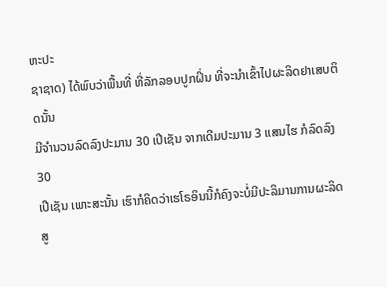ຫະປະ
ຊາຊາດ) ໄດ້ພົບວ່າພື້ນທີ່ ທີ່ລັກລອບປູກຝິ່ນ ທີ່ຈະນຳເຂົ້າໄປຜະລິດຢາເສບຕິດນັ້ນ
ມີຈຳນວນລົດລົງປະມານ 30 ເປີເຊັນ ຈາກເດີມປະມານ 3 ແສນໄຮ ກໍລົດລົງ 30
ເປີເຊັນ ເພາະສະນັ້ນ ເຮົາກໍຄິດວ່າເຮໂຣອິນນີ້ກໍຄົງຈະບໍ່ມີປະລິມານການຜະລິດ
ສູ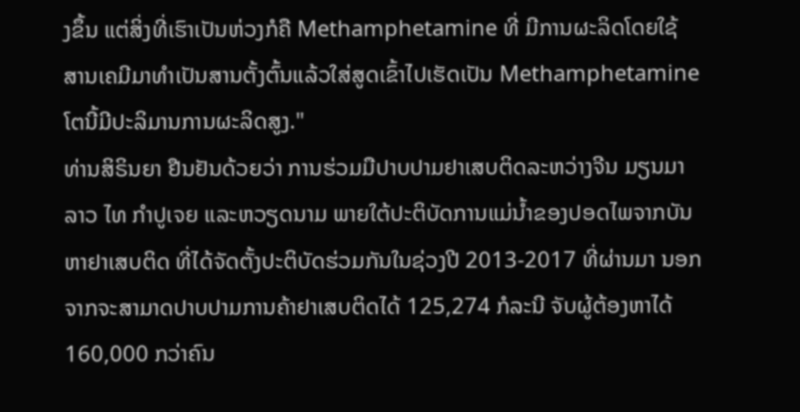ງຂຶ້ນ ແຕ່ສິ່ງທີ່ເຮົາເປັນຫ່ວງກໍຄື Methamphetamine ທີ່ ມີການຜະລິດໂດຍໃຊ້
ສານເຄມີມາທຳເປັນສານຕັ້ງຕົ້ນແລ້ວໃສ່ສູດເຂົ້າໄປເຮັດເປັນ Methamphetamine
ໂຕນີ້ມີປະລິມານການຜະລິດສູງ."
ທ່ານສິຣິນຍາ ຢືນຢັນດ້ວຍວ່າ ການຮ່ວມມືປາບປາມຢາເສບຕິດລະຫວ່າງຈີນ ມຽນມາ
ລາວ ໄທ ກຳປູເຈຍ ແລະຫວຽດນາມ ພາຍໃຕ້ປະຕິບັດການແມ່ນ້ຳຂອງປອດໄພຈາກບັນ
ຫາຢາເສບຕິດ ທີ່ໄດ້ຈັດຕັ້ງປະຕິບັດຮ່ວມກັນໃນຊ່ວງປີ 2013-2017 ທີ່ຜ່ານມາ ນອກ
ຈາກຈະສາມາດປາບປາມການຄ້າຢາເສບຕິດໄດ້ 125,274 ກໍລະນີ ຈັບຜູ້ຕ້ອງຫາໄດ້
160,000 ກວ່າຄົນ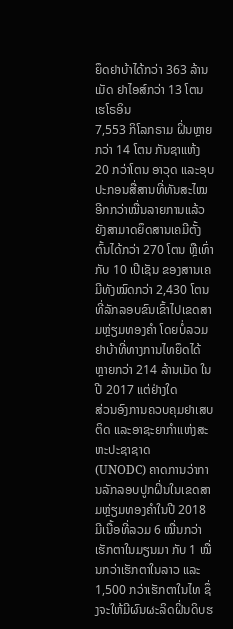ຍຶດຢາບ້າໄດ້ກວ່າ 363 ລ້ານເມັດ ຢາໄອສ໌ກວ່າ 13 ໂຕນ ເຮໂຣອິນ
7,553 ກິໂລກຣາມ ຝິ່ນຫຼາຍກວ່າ 14 ໂຕນ ກັນຊາແຫ້ງ 20 ກວ່າໂຕນ ອາວຸດ ແລະອຸບ
ປະກອນສື່ສານທີ່ທັນສະໄໝອີກກວ່າໝື່ນລາຍການແລ້ວ ຍັງສາມາດຍຶດສານເຄມີຕັ້ງ
ຕົ້ນໄດ້ກວ່າ 270 ໂຕນ ຫຼືເທົ່າກັບ 10 ເປີເຊັນ ຂອງສານເຄມີທັງໝົດກວ່າ 2,430 ໂຕນ
ທີ່ລັກລອບຂົນເຂົ້າໄປເຂດສາມຫຼ່ຽມທອງຄຳ ໂດຍບໍ່ລວມຢາບ້າທີ່ທາງການໄທຍຶດໄດ້
ຫຼາຍກວ່າ 214 ລ້ານເມັດ ໃນປີ 2017 ແຕ່ຢ່າງໃດ
ສ່ວນອົງການຄວບຄຸມຢາເສບຕິດ ແລະອາຊະຍາກຳແຫ່ງສະຫະປະຊາຊາດ
(UNODC) ຄາດການວ່າການລັກລອບປູກຝິ່ນໃນເຂດສາມຫຼ່ຽມທອງຄຳໃນປີ 2018
ມີເນື້ອທີ່ລວມ 6 ໝື່ນກວ່າເຮັກຕາໃນມຽນມາ ກັບ 1 ໝື່ນກວ່າເຮັກຕາໃນລາວ ແລະ
1,500 ກວ່າເຮັກຕາໃນໄທ ຊຶ່ງຈະໃຫ້ມີຜົນຜະລິດຝິ່ນດິບຮ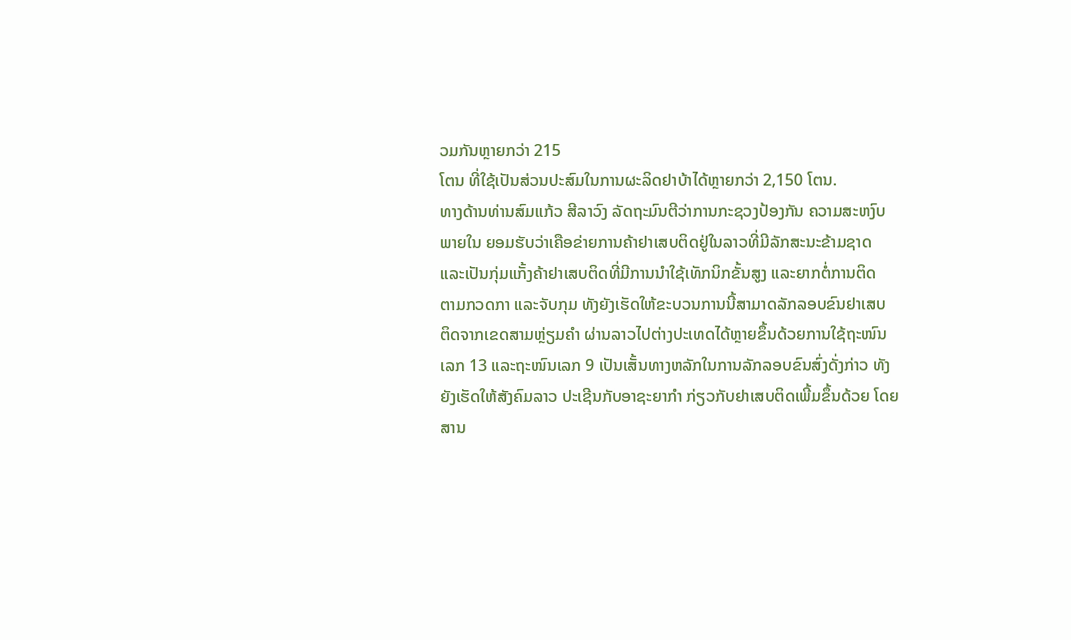ວມກັນຫຼາຍກວ່າ 215
ໂຕນ ທີ່ໃຊ້ເປັນສ່ວນປະສົມໃນການຜະລິດຢາບ້າໄດ້ຫຼາຍກວ່າ 2,150 ໂຕນ.
ທາງດ້ານທ່ານສົມແກ້ວ ສີລາວົງ ລັດຖະມົນຕີວ່າການກະຊວງປ້ອງກັນ ຄວາມສະຫງົບ
ພາຍໃນ ຍອມຮັບວ່າເຄືອຂ່າຍການຄ້າຢາເສບຕິດຢູ່ໃນລາວທີ່ມີລັກສະນະຂ້າມຊາດ
ແລະເປັນກຸ່ມແກັ້ງຄ້າຢາເສບຕິດທີ່ມີການນຳໃຊ້ເທັກນິກຂັ້ນສູງ ແລະຍາກຕໍ່ການຕິດ
ຕາມກວດກາ ແລະຈັບກຸມ ທັງຍັງເຮັດໃຫ້ຂະບວນການນີ້ສາມາດລັກລອບຂົນຢາເສບ
ຕິດຈາກເຂດສາມຫຼ່ຽມຄຳ ຜ່ານລາວໄປຕ່າງປະເທດໄດ້ຫຼາຍຂຶ້ນດ້ວຍການໃຊ້ຖະໜົນ
ເລກ 13 ແລະຖະໜົນເລກ 9 ເປັນເສັ້ນທາງຫລັກໃນການລັກລອບຂົນສົ່ງດັ່ງກ່າວ ທັງ
ຍັງເຮັດໃຫ້ສັງຄົມລາວ ປະເຊີນກັບອາຊະຍາກຳ ກ່ຽວກັບຢາເສບຕິດເພີ້ມຂຶ້ນດ້ວຍ ໂດຍ
ສານ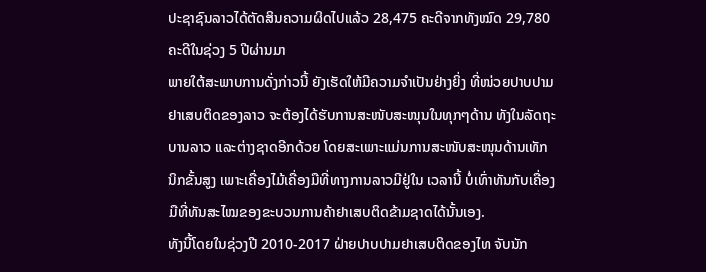ປະຊາຊົນລາວໄດ້ຕັດສິນຄວາມຜິດໄປແລ້ວ 28,475 ຄະດີຈາກທັງໝົດ 29,780
ຄະດີໃນຊ່ວງ 5 ປີຜ່ານມາ
ພາຍໃຕ້ສະພາບການດັ່ງກ່າວນີ້ ຍັງເຮັດໃຫ້ມີຄວາມຈຳເປັນຢ່າງຍິ່ງ ທີ່ໜ່ວຍປາບປາມ
ຢາເສບຕິດຂອງລາວ ຈະຕ້ອງໄດ້ຮັບການສະໜັບສະໜຸນໃນທຸກໆດ້ານ ທັງໃນລັດຖະ
ບານລາວ ແລະຕ່າງຊາດອີກດ້ວຍ ໂດຍສະເພາະແມ່ນການສະໜັບສະໜຸນດ້ານເທັກ
ນິກຂັ້ນສູງ ເພາະເຄື່ອງໄມ້ເຄື່ອງມືທີ່ທາງການລາວມີຢູ່ໃນ ເວລານີ້ ບໍ່ເທົ່າທັນກັບເຄື່ອງ
ມືທີ່ທັນສະໄໝຂອງຂະບວນການຄ້າຢາເສບຕິດຂ້າມຊາດໄດ້ນັ້ນເອງ.
ທັງນີ້ໂດຍໃນຊ່ວງປີ 2010-2017 ຝ່າຍປາບປາມຢາເສບຕິດຂອງໄທ ຈັບນັກ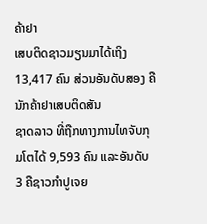ຄ້າຢາ
ເສບຕິດຊາວມຽນມາໄດ້ເຖິງ 13,417 ຄົນ ສ່ວນອັນດັບສອງ ຄືນັກຄ້າຢາເສບຕິດສັນ
ຊາດລາວ ທີ່ຖືກທາງການໄທຈັບກຸມໂຕໄດ້ 9,593 ຄົນ ແລະອັນດັບ 3 ຄືຊາວກຳປູເຈຍ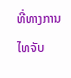ທີ່ທາງການໄທຈັບ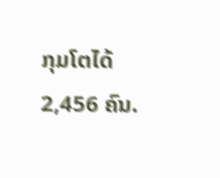ກຸມໂຕໄດ້ 2,456 ຄົນ.